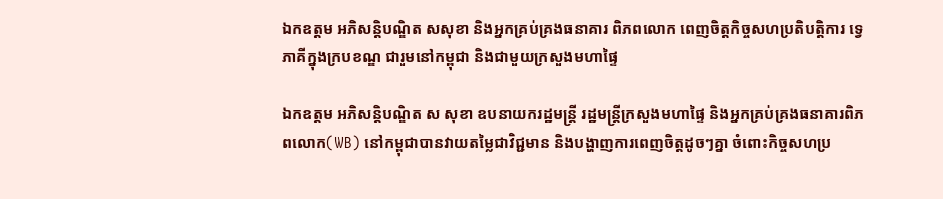ឯកឧត្តម អភិសន្តិបណ្ឌិត សសុខា និងអ្នកគ្រប់គ្រងធនាគារ ពិភពលោក ពេញចិត្តកិច្ចសហប្រតិបត្តិការ ទ្វេភាគីក្នុងក្របខណ្ឌ ជារួមនៅកម្ពុជា និងជាមួយក្រសួងមហាផ្ទៃ

ឯកឧត្តម អភិសន្តិបណ្ឌិត ស សុខា ឧបនាយករដ្ឋមន្ត្រី រដ្ឋមន្ត្រីក្រសួងមហាផ្ទៃ និងអ្នកគ្រប់គ្រងធនាគារពិភពលោក(WB) នៅកម្ពុជាបានវាយតម្លៃជាវិជ្ជមាន និងបង្ហាញការពេញចិត្តដូចៗគ្នា ចំពោះកិច្ចសហប្រ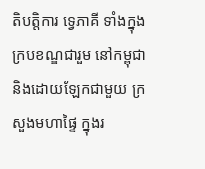តិបត្តិការ ទ្វេភាគី ទាំងក្នុងក្របខណ្ឌជារួម នៅកម្ពុជា និងដោយឡែកជាមួយ ក្រសួងមហាផ្ទៃ ក្នុងរ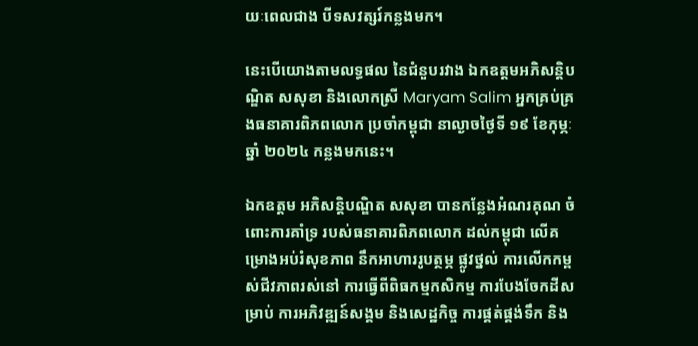យៈពេលជាង បីទសវត្សរ៍កន្លងមក។

នេះបើយោងតាមលទ្ធផល នៃជំនួបរវាង ឯកឧត្តមអភិសន្តិបណ្ឌិត សសុខា និងលោកស្រី Maryam Salim អ្នកគ្រប់គ្រងធនាគារពិភពលោក ប្រចាំកម្ពុជា នាល្ងាចថ្ងៃទី ១៩ ខែកុម្ភៈ ឆ្នាំ ២០២៤ កន្លងមកនេះ។

ឯកឧត្តម អភិសន្តិបណ្ឌិត សសុខា បានកន្លែងអំណរគុណ ចំពោះការគាំទ្រ របស់ធនាគារពិភពលោក ដល់កម្ពុជា លើគម្រោងអប់រំសុខភាព នឹកអាហាររូបត្ថម្ភ ផ្លូវថ្នល់ ការលើកកម្ពស់ជីវភាពរស់នៅ ការធ្វើពីពិធកម្មកសិកម្ម ការបែងចែកដីសម្រាប់ ការអភិវឌ្ឍន៍សង្គម និងសេដ្ឋកិច្ច ការផ្គត់ផ្គង់ទឹក និង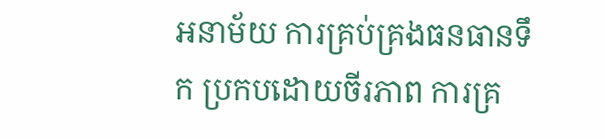អនាម័យ ការគ្រប់គ្រងធនធានទឹក ប្រកបដោយចីរភាព ការគ្រ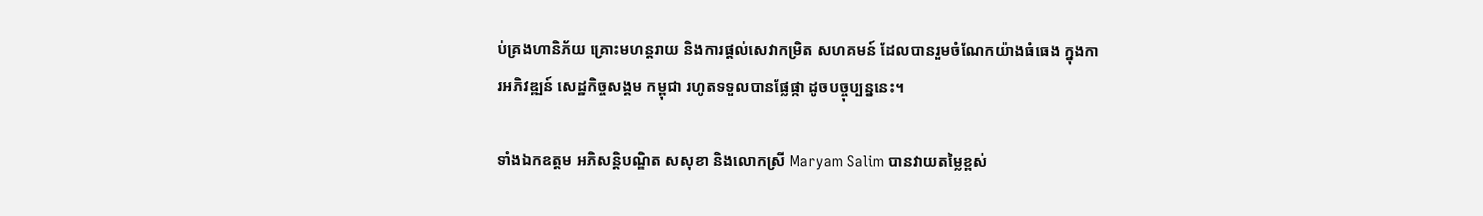ប់គ្រងហានិភ័យ គ្រោះមហន្តរាយ និងការផ្ដល់សេវាកម្រិត សហគមន៍ ដែលបានរួមចំណែកយ៉ាងធំធេង ក្នុងការអភិវឌ្ឍន៍ សេដ្ឋកិច្ចសង្គម កម្ពុជា រហូតទទួលបានផ្លែផ្កា ដូចបច្ចុប្បន្ននេះ។

ទាំងឯកឧត្តម អភិសន្តិបណ្ឌិត សសុខា និងលោកស្រី Maryam Salim បានវាយតម្លៃខ្ពស់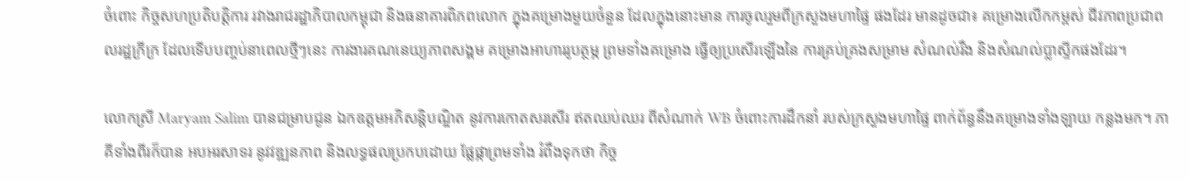ចំពោះ កិច្ចសហប្រតិបត្តិការ រវាងរាជរដ្ឋាភិបាលកម្ពុជា និងធនាគារពិភពលោក ក្នុងគម្រោងមួយចំនួន ដែលក្នុងនោះមាន ការចូលរួមពីក្រសួងមហាផ្ទៃ ផងដែរ មានដូចជា៖ គម្រោងលើកកម្ពស់ ជីវភាពប្រជាពលរដ្ឋក្រីក្រ ដែលទើបបញ្ចប់នាពេលថ្មីៗនេះ ការងារគណនេយ្យភាពសង្គម គម្រោងអាហាររូបត្ថម្ភ ព្រមទាំងគម្រោង ធ្វើឲ្យប្រសើរឡើងនៃ ការគ្រប់គ្រងសម្រាម សំណល់រឹង និងសំណល់ប្លាស្ទីកផងដែរ។

លោកស្រី Maryam Salim បានជម្រាបជូន ឯកឧត្តមអភិសន្តិបណ្ឌិត នូវការកោតសរសើរ ឥតឈប់ឈរ ពីសំណាក់ WB ចំពោះការដឹកនាំ របស់ក្រសួងមហាផ្ទៃ ពាក់ព័ន្ធនឹងគម្រោងទាំងឡាយ កន្លងមក។ ភាគីទាំងពីរក៏បាន អបអរសាទរ នូវវឌ្ឍនភាព និងលទ្ធផលប្រកបដោយ ផ្លែផ្កាព្រមទាំង រំពឹងទុកថា កិច្ច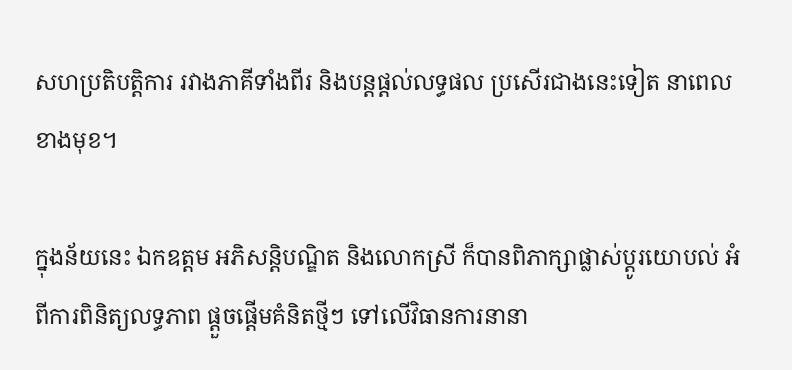សហប្រតិបត្តិការ រវាងភាគីទាំងពីរ និងបន្តផ្ដល់លទ្ធផល ប្រសើរជាងនេះទៀត នាពេលខាងមុខ។

ក្នុងន័យនេះ ឯកឧត្តម អភិសន្តិបណ្ឌិត និងលោកស្រី ក៏បានពិភាក្សាផ្លាស់ប្ដូរយោបល់ អំពីការពិនិត្យលទ្ធភាព ផ្ដួចផ្ដើមគំនិតថ្មីៗ ទៅលើវិធានការនានា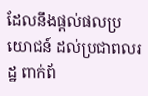ដែលនឹងផ្ដល់ផលប្រយោជន៍ ដល់ប្រជាពលរដ្ឋ ពាក់ព័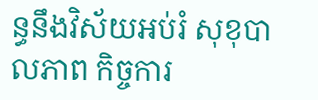ន្ធនឹងវិស័យអប់រំ សុខុបាលភាព កិច្ចការ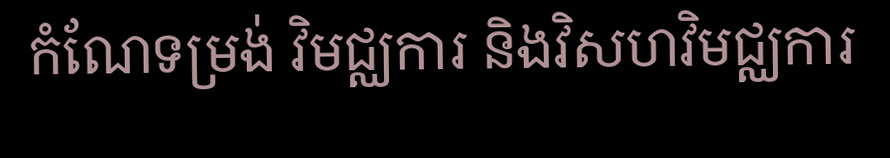កំណែទម្រង់ វិមជ្ឈការ និងវិសហវិមជ្ឈការ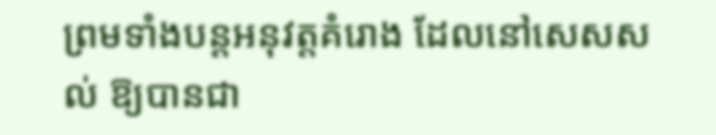ព្រមទាំងបន្តអនុវត្តគំរោង ដែលនៅសេសសល់ ឱ្យបានជា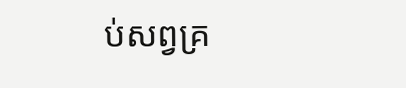ប់សព្វគ្រ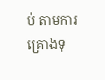ប់ តាមការគ្រោងទុ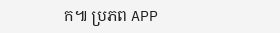ក៕ ប្រភព APP